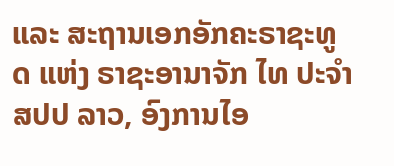ແລະ ສະຖານເອກອັກຄະຣາຊະທູດ ແຫ່ງ ຣາຊະອານາຈັກ ໄທ ປະຈໍາ ສປປ ລາວ, ອົງການໄອ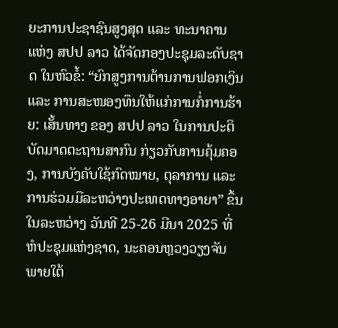ຍະການປະຊາຊົນສູງສຸດ ແລະ ທະນາຄານ ແຫ່ງ ສປປ ລາວ ໄດ້ຈັດກອງປະຊຸມລະດັບຊາດ ໃນຫົວຂໍ້: “ຍົກສູງການຕ້ານການຟອກເງິນ ແລະ ການສະໜອງທຶນໃຫ້ແກ່ການກໍ່ການຮ້າຍ: ເສັ້ນທາງ ຂອງ ສປປ ລາວ ໃນການປະຕິບັດມາດຕະຖານສາກົນ ກ່ຽວກັບການຄຸ້ມຄອງ, ການບັງຄັບໃຊ້ກົດໝາຍ, ຕຸລາການ ແລະ ການຮ່ວມມືລະຫວ່າງປະເທດທາງອາຍາ” ຂຶ້ນໃນລະຫວ່າງ ວັນທີ 25-26 ມີນາ 2025 ທີ່ ຫໍປະຊຸມແຫ່ງຊາດ, ນະຄອນຫຼວງວຽງຈັນ ພາຍໃຕ້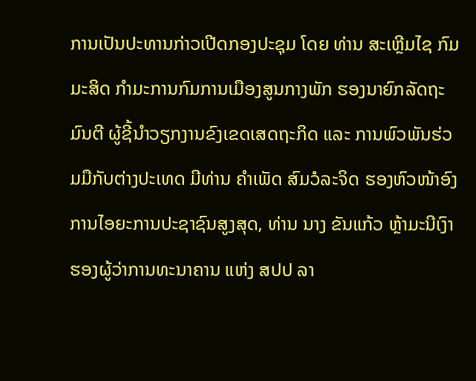ການເປັນປະທານກ່າວເປີດກອງປະຊຸມ ໂດຍ ທ່ານ ສະເຫຼີມໄຊ ກົມມະສິດ ກໍາມະການກົມການເມືອງສູນກາງພັກ ຮອງນາຍົກລັດຖະມົນຕີ ຜູ້ຊີ້ນໍາວຽກງານຂົງເຂດເສດຖະກິດ ແລະ ການພົວພັນຮ່ວມມືກັບຕ່າງປະເທດ ມີທ່ານ ຄໍາເພັດ ສົມວໍລະຈິດ ຮອງຫົວໜ້າອົງການໄອຍະການປະຊາຊົນສູງສຸດ, ທ່ານ ນາງ ຂັນແກ້ວ ຫຼ້າມະນີເງົາ ຮອງຜູ້ວ່າການທະນາຄານ ແຫ່ງ ສປປ ລາ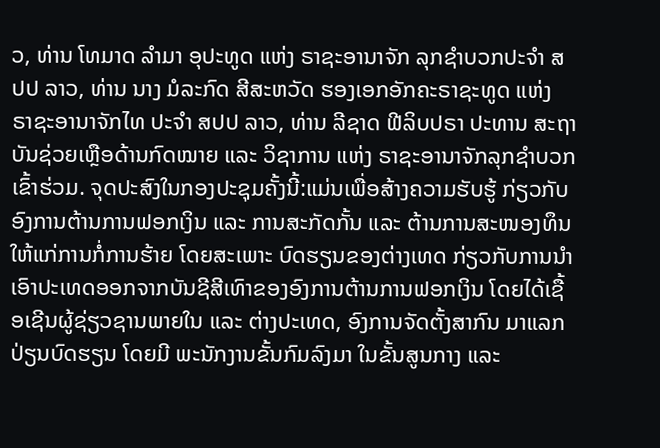ວ, ທ່ານ ໂທມາດ ລຳມາ ອຸປະທູດ ແຫ່ງ ຣາຊະອານາຈັກ ລຸກຊໍາບວກປະຈຳ ສປປ ລາວ, ທ່ານ ນາງ ມໍລະກົດ ສີສະຫວັດ ຮອງເອກອັກຄະຣາຊະທູດ ແຫ່ງ ຣາຊະອານາຈັກໄທ ປະຈໍາ ສປປ ລາວ, ທ່ານ ລີຊາດ ຟີລິບປຣາ ປະທານ ສະຖາບັນຊ່ວຍເຫຼືອດ້ານກົດໝາຍ ແລະ ວິຊາການ ແຫ່ງ ຣາຊະອານາຈັກລຸກຊໍາບວກ ເຂົ້າຮ່ວມ. ຈຸດປະສົງໃນກອງປະຊຸມຄັ້ງນີ້:ແມ່ນເພື່ອສ້າງຄວາມຮັບຮູ້ ກ່ຽວກັບອົງການຕ້ານການຟອກເງິນ ແລະ ການສະກັດກັ້ນ ແລະ ຕ້ານການສະໜອງທຶນໃຫ້ແກ່ການກໍ່ການຮ້າຍ ໂດຍສະເພາະ ບົດຮຽນຂອງຕ່າງເທດ ກ່ຽວກັບການນຳເອົາປະເທດອອກຈາກບັນຊີສີເທົາຂອງອົງການຕ້ານການຟອກເງິນ ໂດຍໄດ້ເຊື້ອເຊີນຜູ້ຊ່ຽວຊານພາຍໃນ ແລະ ຕ່າງປະເທດ, ອົງການຈັດຕັ້ງສາກົນ ມາແລກປ່ຽນບົດຮຽນ ໂດຍມີ ພະນັກງານຂັ້ນກົມລົງມາ ໃນຂັ້ນສູນກາງ ແລະ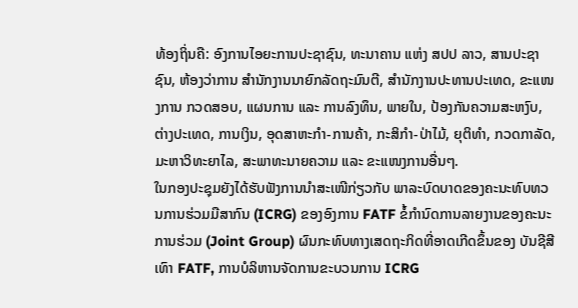ທ້ອງຖິ່ນຄື: ອົງການໄອຍະການປະຊາຊົນ, ທະນາຄານ ແຫ່ງ ສປປ ລາວ, ສານປະຊາຊົນ, ຫ້ອງວ່າການ ສໍານັກງານນາຍົກລັດຖະມົນຕີ, ສໍານັກງານປະທານປະເທດ, ຂະແໜງການ ກວດສອບ, ແຜນການ ແລະ ການລົງທຶນ, ພາຍໃນ, ປ້ອງກັນຄວາມສະຫງົບ, ຕ່າງປະເທດ, ການເງິນ, ອຸດສາຫະກໍາ-ການຄ້າ, ກະສິກໍາ-ປ່າໄມ້, ຍຸຕິທໍາ, ກວດກາລັດ, ມະຫາວິທະຍາໄລ, ສະພາທະນາຍຄວາມ ແລະ ຂະແໜງການອື່ນໆ.
ໃນກອງປະຊຸມຍັງໄດ້ຮັບຟັງການນຳສະເໜີກ່ຽວກັບ ພາລະບົດບາດຂອງຄະນະທົບທວນການຮ່ວມມືສາກົນ (ICRG) ຂອງອົງການ FATF ຂໍ້ກໍານົດການລາຍງານຂອງຄະນະການຮ່ວມ (Joint Group) ຜົນກະທົບທາງເສດຖະກິດທີ່ອາດເກີດຂຶ້ນຂອງ ບັນຊີສີເທົາ FATF, ການບໍລິຫານຈັດການຂະບວນການ ICRG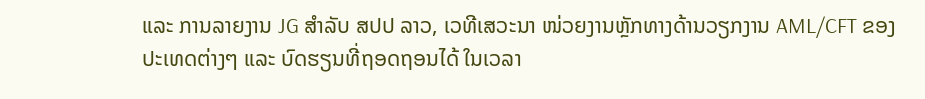ແລະ ການລາຍງານ JG ສຳລັບ ສປປ ລາວ, ເວທີເສວະນາ ໜ່ວຍງານຫຼັກທາງດ້ານວຽກງານ AML/CFT ຂອງປະເທດຕ່າງໆ ແລະ ບົດຮຽນທີ່ຖອດຖອນໄດ້ ໃນເວລາ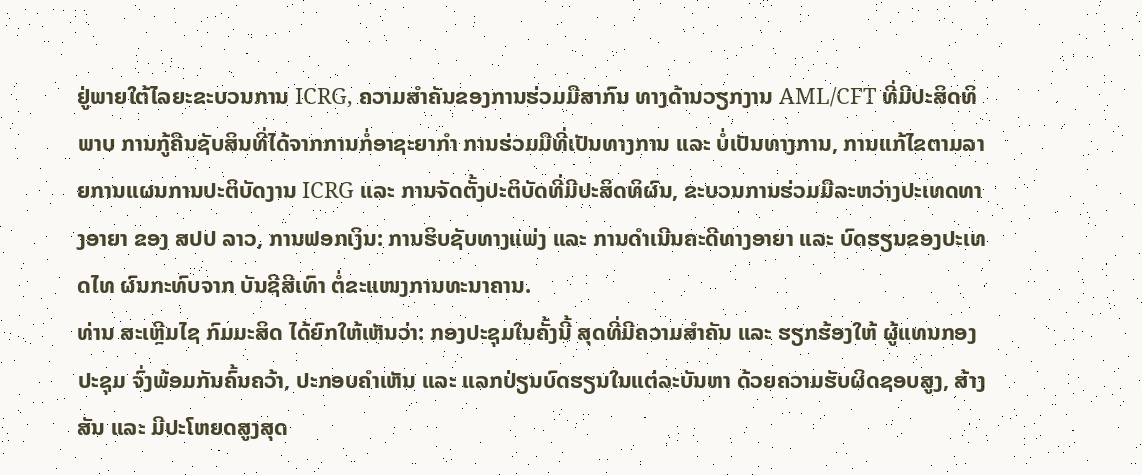ຢູ່ພາຍໃຕ້ໄລຍະຂະບວນການ ICRG, ຄວາມສໍາຄັນຂອງການຮ່ວມມືສາກົນ ທາງດ້ານວຽກງານ AML/CFT ທີ່ມີປະສິດທິພາບ ການກູ້ຄືນຊັບສິນທີ່ໄດ້ຈາກການກໍ່ອາຊະຍາກໍາ ການຮ່ວມມືທີ່ເປັນທາງການ ແລະ ບໍ່ເປັນທາງການ, ການແກ້ໄຂຕາມລາຍການແຜນການປະຕິບັດງານ ICRG ແລະ ການຈັດຕັ້ງປະຕິບັດທີ່ມີປະສິດທິຜົນ, ຂະບວນການຮ່ວມມືລະຫວ່າງປະເທດທາງອາຍາ ຂອງ ສປປ ລາວ, ການຟອກເງິນ: ການຮິບຊັບທາງແພ່ງ ແລະ ການດຳເນີນຄະດີທາງອາຍາ ແລະ ບົດຮຽນຂອງປະເທດໄທ ຜົນກະທົບຈາກ ບັນຊີສີເທົາ ຕໍ່ຂະແໜງການທະນາຄານ.
ທ່ານ ສະເຫຼີມໄຊ ກົມມະສິດ ໄດ້ຍົກໃຫ້ເຫັນວ່າ: ກອງປະຊຸມໃນຄັ້ງນີ້ ສຸດທີ່ມີຄວາມສຳຄັນ ແລະ ຮຽກຮ້ອງໃຫ້ ຜູ້ແທນກອງປະຊຸມ ຈົ່ງພ້ອມກັນຄົ້ນຄວ້າ, ປະກອບຄໍາເຫັນ ແລະ ແລກປ່ຽນບົດຮຽນໃນແຕ່ລະບັນຫາ ດ້ວຍຄວາມຮັບຜິດຊອບສູງ, ສ້າງສັນ ແລະ ມີປະໂຫຍດສູງສຸດ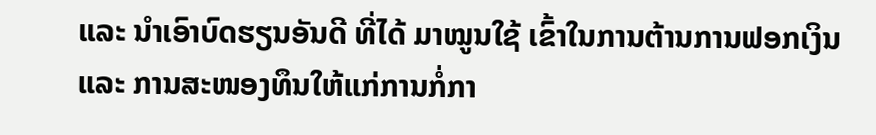ແລະ ນຳເອົາບົດຮຽນອັນດີ ທີ່ໄດ້ ມາໝູນໃຊ້ ເຂົ້າໃນການຕ້ານການຟອກເງິນ ແລະ ການສະໜອງທຶນໃຫ້ແກ່ການກໍ່ກາ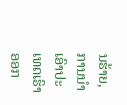ນຮ້າຍ, ການນໍາເອົາປະເທດເຮົາອອກ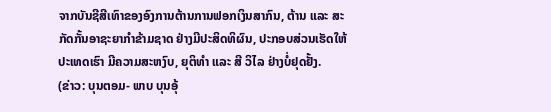ຈາກບັນຊີສີເທົາຂອງອົງການຕ້ານການຟອກເງິນສາກົນ, ຕ້ານ ແລະ ສະ ກັດກັ້ນອາຊະຍາກຳຂ້າມຊາດ ຢ່າງມີປະສິດທິຜົນ, ປະກອບສ່ວນເຮັດໃຫ້ປະເທດເຮົາ ມີຄວາມສະຫງົບ, ຍຸຕິທໍາ ແລະ ສີ ວິໄລ ຢ່າງບໍ່ຢຸດຢັ້ງ.
(ຂ່າວ: ບຸນຕອມ- ພາບ ບຸນອຸ້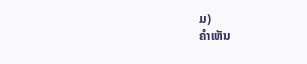ມ)
ຄໍາເຫັນ